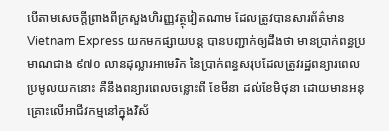បើតាមសេចក្ដីព្រាងពីក្រសួងហិរញ្ញវត្ថុវៀតណាម ដែលត្រូវបានសារព័ត៌មាន Vietnam Express យកមកផ្សាយបន្ដ បានបញ្ជាក់ឲ្យដឹងថា មានប្រាក់ពន្ធប្រមាណជាង ៩៧០ លានដុល្លារអាមេរិក នៃប្រាក់ពន្ធសរុបដែលត្រូវរដ្ឋពន្យារពេលប្រមូលយកនោះ គឺនឹងពន្យារពេលចន្លោះពី ខែមីនា ដល់ខែមិថុនា ដោយមានអនុគ្រោះលើអាជីវកម្មនៅក្នុងវិស័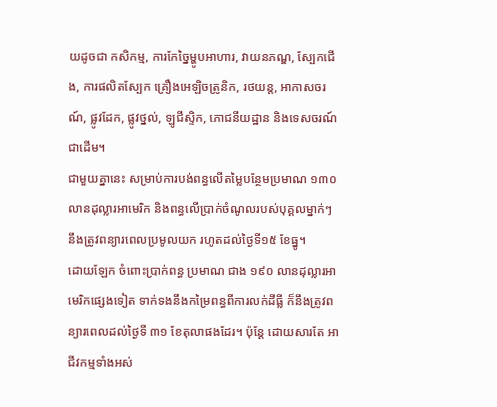យដូចជា កសិកម្ម, ការកែច្នៃម្ហូបអាហារ, វាយនភណ្ឌ, ស្បែកជើង, ការផលិតស្បែក គ្រឿងអេឡិចត្រូនិក, រថយន្ដ, អាកាសចរណ៍, ផ្លូវដែក, ផ្លូវថ្នល់, ឡូជីស្ទិក, ភោជនីយដ្ឋាន និងទេសចរណ៍ជាដើម។
ជាមួយគ្នានេះ សម្រាប់ការបង់ពន្ធលើតម្លៃបន្ថែមប្រមាណ ១៣០ លានដុល្លារអាមេរិក និងពន្ធលើប្រាក់ចំណូលរបស់បុគ្គលម្នាក់ៗ នឹងត្រូវពន្យារពេលប្រមូលយក រហូតដល់ថ្ងៃទី១៥ ខែធ្នូ។
ដោយឡែក ចំពោះប្រាក់ពន្ធ ប្រមាណ ជាង ១៩០ លានដុល្លារអាមេរិកផ្សេងទៀត ទាក់ទងនឹងកម្រៃពន្ធពីការលក់ដីធ្លី ក៏នឹងត្រូវពន្យារពេលដល់ថ្ងៃទី ៣១ ខែតុលាផងដែរ។ ប៉ុន្ដែ ដោយសារតែ អាជីវកម្មទាំងអស់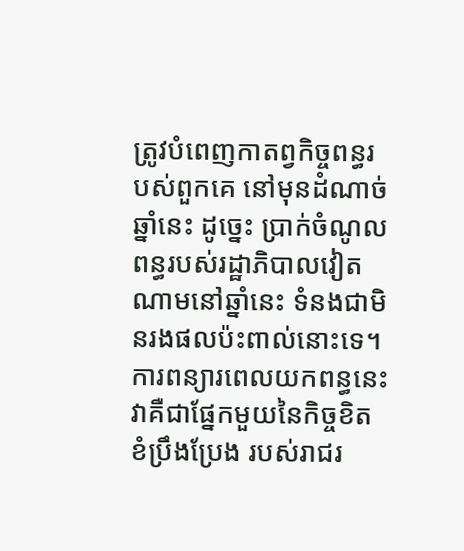ត្រូវបំពេញកាតព្វកិច្ចពន្ធរបស់ពួកគេ នៅមុនដំណាច់ឆ្នាំនេះ ដូច្នេះ ប្រាក់ចំណូលពន្ធរបស់រដ្ឋាភិបាលវៀតណាមនៅឆ្នាំនេះ ទំនងជាមិនរងផលប៉ះពាល់នោះទេ។
ការពន្យារពេលយកពន្ធនេះ វាគឺជាផ្នែកមួយនៃកិច្ចខិតខំប្រឹងប្រែង របស់រាជរ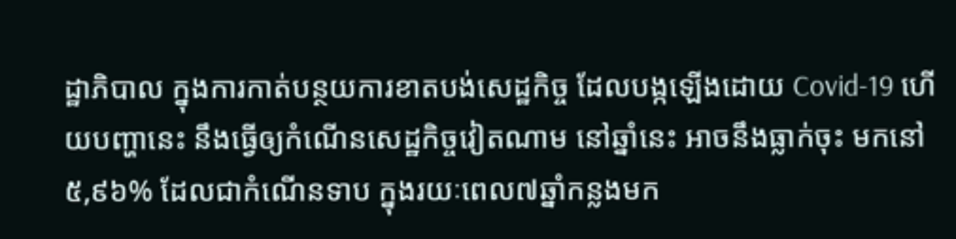ដ្ឋាភិបាល ក្នុងការកាត់បន្ថយការខាតបង់សេដ្ឋកិច្ច ដែលបង្កឡើងដោយ Covid-19 ហើយបញ្ហានេះ នឹងធ្វើឲ្យកំណើនសេដ្ឋកិច្ចវៀតណាម នៅឆ្នាំនេះ អាចនឹងធ្លាក់ចុះ មកនៅ ៥,៩៦% ដែលជាកំណើនទាប ក្នុងរយៈពេល៧ឆ្នាំកន្លងមក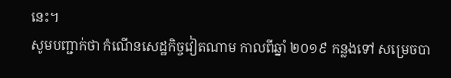នេះ។
សូមបញ្ជាក់ថា កំណើនសេដ្ឋកិច្ចវៀតណាម កាលពីឆ្នាំ ២០១៩ កន្លងទៅ សម្រេចបា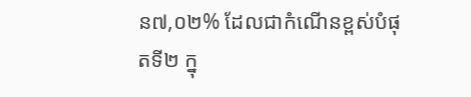ន៧,០២% ដែលជាកំណើនខ្ពស់បំផុតទី២ ក្នុ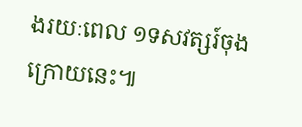ងរយៈពេល ១ទសវត្សរ៍ចុងក្រោយនេះ៕